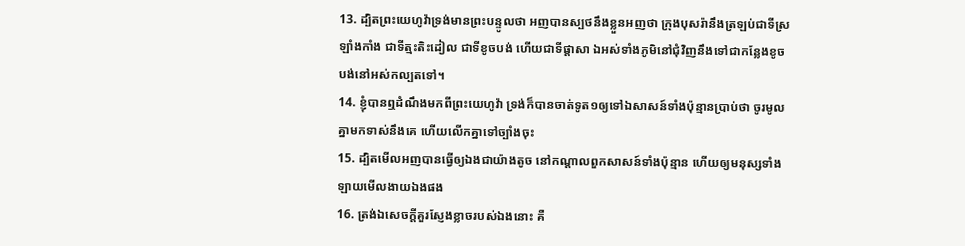13. ដ្បិតព្រះយេហូវ៉ាទ្រង់មានព្រះបន្ទូលថា អញបានស្បថនឹងខ្លួនអញថា ក្រុងបុសរ៉ានឹងត្រឡប់ជាទីស្រឡាំងកាំង ជាទីត្មះតិះដៀល ជាទីខូចបង់ ហើយជាទីផ្តាសា ឯអស់ទាំងភូមិនៅជុំវិញនឹងទៅជាកន្លែងខូចបង់នៅអស់កល្បតទៅ។
14. ខ្ញុំបានឮដំណឹងមកពីព្រះយេហូវ៉ា ទ្រង់ក៏បានចាត់ទូត១ឲ្យទៅឯសាសន៍ទាំងប៉ុន្មានប្រាប់ថា ចូរមូលគ្នាមកទាស់នឹងគេ ហើយលើកគ្នាទៅច្បាំងចុះ
15. ដ្បិតមើលអញបានធ្វើឲ្យឯងជាយ៉ាងតូច នៅកណ្តាលពួកសាសន៍ទាំងប៉ុន្មាន ហើយឲ្យមនុស្សទាំងឡាយមើលងាយឯងផង
16. ត្រង់ឯសេចក្តីគួរស្ញែងខ្លាចរបស់ឯងនោះ គឺ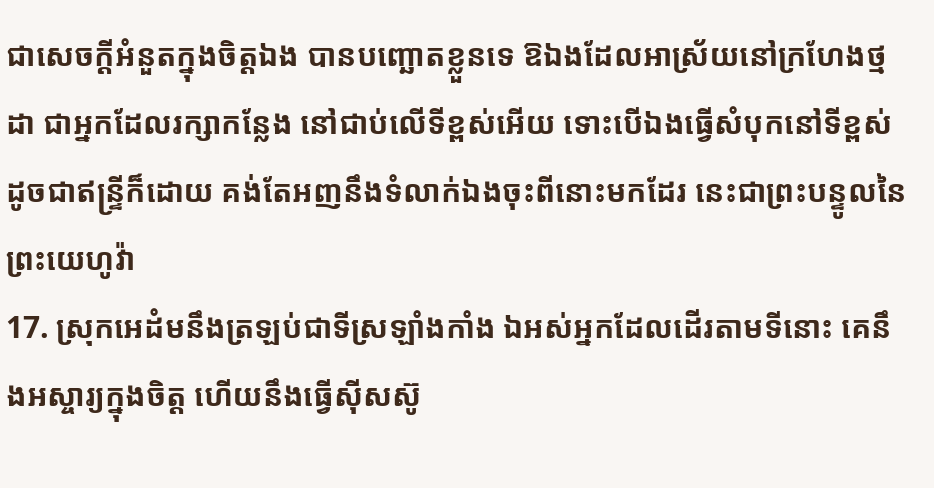ជាសេចក្តីអំនួតក្នុងចិត្តឯង បានបញ្ឆោតខ្លួនទេ ឱឯងដែលអាស្រ័យនៅក្រហែងថ្មដា ជាអ្នកដែលរក្សាកន្លែង នៅជាប់លើទីខ្ពស់អើយ ទោះបើឯងធ្វើសំបុកនៅទីខ្ពស់ ដូចជាឥន្ទ្រីក៏ដោយ គង់តែអញនឹងទំលាក់ឯងចុះពីនោះមកដែរ នេះជាព្រះបន្ទូលនៃព្រះយេហូវ៉ា
17. ស្រុកអេដំមនឹងត្រឡប់ជាទីស្រឡាំងកាំង ឯអស់អ្នកដែលដើរតាមទីនោះ គេនឹងអស្ចារ្យក្នុងចិត្ត ហើយនឹងធ្វើស៊ីសស៊ូ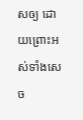សឲ្យ ដោយព្រោះអស់ទាំងសេច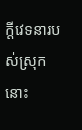ក្តីវេទនារបស់ស្រុកនោះ